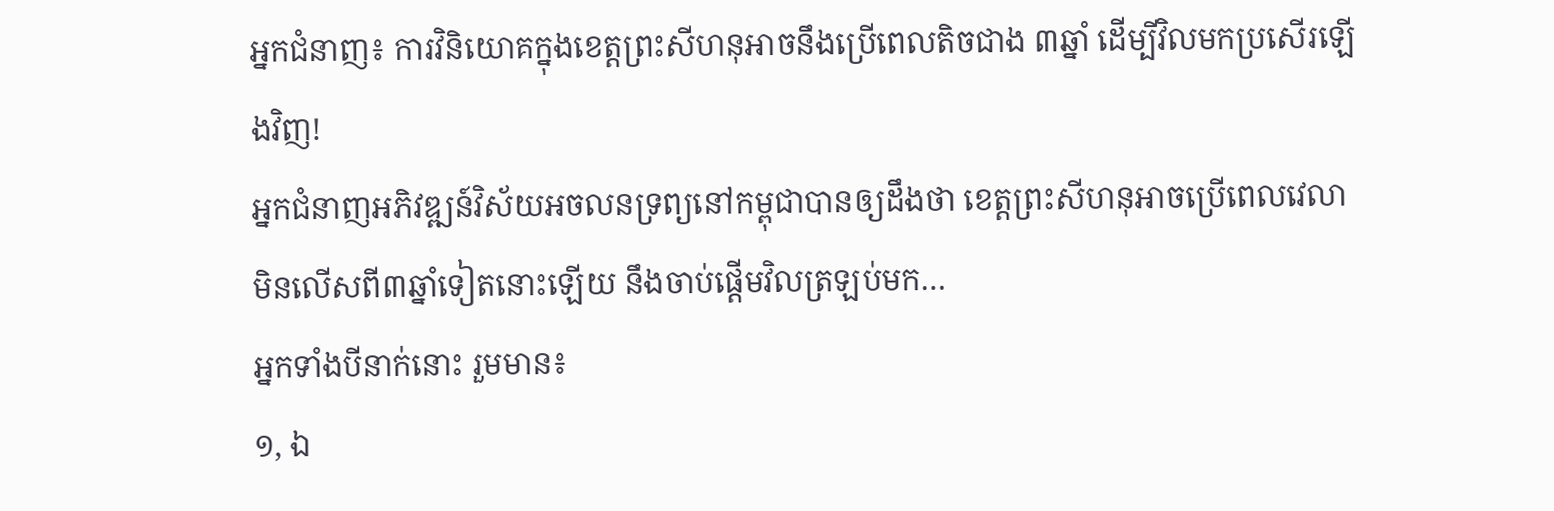អ្នកជំនាញ៖ ការវិនិយោគក្នុងខេត្តព្រះសីហនុអាចនឹងប្រើពេលតិចជាង ៣ឆ្នាំ ដើម្បីវិលមកប្រសើរឡើងវិញ!
អ្នកជំនាញអភិវឌ្ឍន៍វិស័យអចលនទ្រព្យនៅកម្ពុជាបានឲ្យដឹងថា ខេត្តព្រះសីហនុអាចប្រើពេលវេលាមិនលើសពី៣ឆ្នាំទៀតនោះឡើយ នឹងចាប់ផ្តើមវិលត្រឡប់មក…
អ្នកទាំងបីនាក់នោះ រួមមាន៖
១, ឯ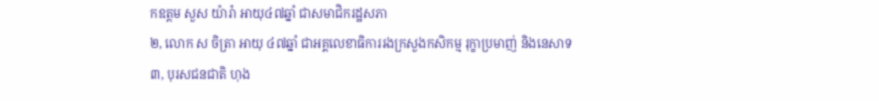កឧត្តម សួស យ៉ារ៉ា អាយុ៤៧ឆ្នាំ ជាសមាជិករដ្ឋសភា
២, លោក ស ចិត្រា អាយុ ៤៧ឆ្នាំ ជាអគ្គលេខាធិការរងក្រសួងកសិកម្ម រុក្ខាប្រមាញ់ និងនេសាទ
៣, បុរសជនជាតិ ហុង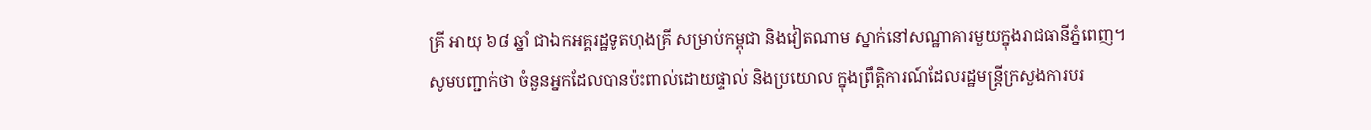គ្រី អាយុ ៦៨ ឆ្នាំ ជាឯកអគ្គរដ្ឋទូតហុងគ្រី សម្រាប់កម្ពុជា និងវៀតណាម ស្នាក់នៅសណ្ឋាគារមួយក្នុងរាជធានីភ្នំពេញ។
សូមបញ្ជាក់ថា ចំនួនអ្នកដែលបានប៉ះពាល់ដោយផ្ទាល់ និងប្រយោល ក្នុងព្រឹត្តិការណ៍ដែលរដ្ឋមន្ត្រីក្រសួងការបរ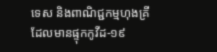ទេស និងពាណិជ្ជកម្មហុងគ្រី ដែលមានផ្ទុកកូវីដ-១៩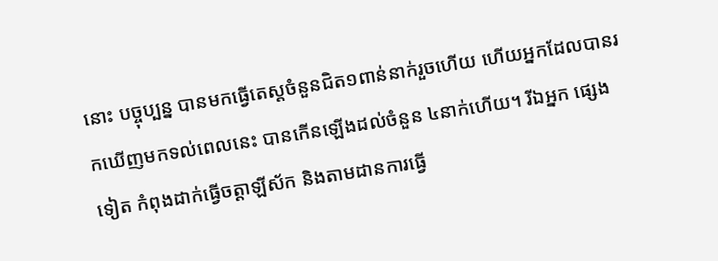នោះ បច្ចុប្បន្ន បានមកធ្វើតេស្ដចំនួនជិត១ពាន់នាក់រួចហើយ ហើយអ្នកដែលបានរកឃើញមកទល់ពេលនេះ បានកើនឡើងដល់ចំនួន ៤នាក់ហើយ។ រីឯអ្នក ផ្សេងទៀត កំពុងដាក់ធ្វើចត្តាឡីស័ក និងតាមដានការធ្វើ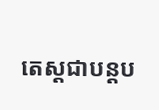តេស្ដជាបន្ដប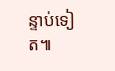ន្ទាប់ទៀត៕